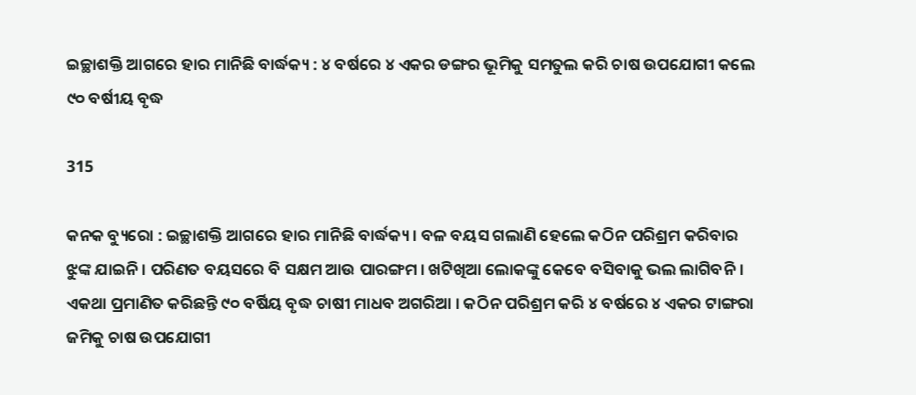ଇଚ୍ଛାଶକ୍ତି ଆଗରେ ହାର ମାନିଛି ବାର୍ଦ୍ଧକ୍ୟ : ୪ ବର୍ଷରେ ୪ ଏକର ଡଙ୍ଗର ଭୂମିକୁ ସମତୁଲ କରି ଚାଷ ଉପଯୋଗୀ କଲେ ୯୦ ବର୍ଷୀୟ ବୃଦ୍ଧ

315

କନକ ବ୍ୟୁରୋ : ଇଚ୍ଛାଶକ୍ତି ଆଗରେ ହାର ମାନିଛି ବାର୍ଦ୍ଧକ୍ୟ । ବଳ ବୟସ ଗଲାଣି ହେଲେ କଠିନ ପରିଶ୍ରମ କରିବାର ଝୁଙ୍କ ଯାଇନି । ପରିଣତ ବୟସରେ ବି ସକ୍ଷମ ଆଉ ପାରଙ୍ଗମ । ଖଟିଖିଆ ଲୋକଙ୍କୁ କେବେ ବସିବାକୁ ଭଲ ଲାଗିବନି । ଏକଥା ପ୍ରମାଣିତ କରିଛନ୍ତି ୯୦ ବର୍ଷିୟ ବୃଦ୍ଧ ଚାଷୀ ମାଧବ ଅଗରିଆ । କଠିନ ପରିଶ୍ରମ କରି ୪ ବର୍ଷରେ ୪ ଏକର ଟାଙ୍ଗରା ଜମିକୁ ଚାଷ ଉପଯୋଗୀ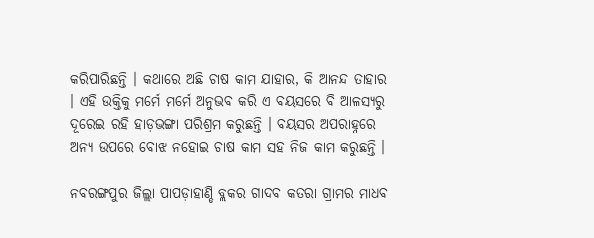କରିପାରିଛନ୍ତି । କଥାରେ ଅଛି ଚାଷ କାମ ଯାହାର, କି ଆନନ୍ଦ ତାହାର । ଏହି ଉକ୍ତିକୁ ମର୍ମେ ମର୍ମେ ଅନୁଭବ କରି ଏ ବୟସରେ ବି ଆଳସ୍ୟରୁ ଦୂରେଇ ରହି ହାଡ଼ଭଙ୍ଗା ପରିଶ୍ରମ କରୁଛନ୍ତି । ବୟସର ଅପରାହ୍ନରେ ଅନ୍ୟ ଉପରେ ବୋଝ ନହୋଇ ଚାଷ କାମ ସହ ନିଜ କାମ କରୁଛନ୍ତି ।

ନବରଙ୍ଗପୁର ଜିଲ୍ଲା ପାପଡ଼ାହାଣ୍ଡି ବ୍ଲକର ଗାଦବ କତରା ଗ୍ରାମର ମାଧବ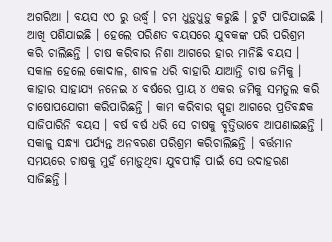ଅଗରିଆ । ବୟସ ୯୦ ରୁ ଉର୍ଦ୍ଧ୍ୱ । ଚମ ଧୁଡ଼ୁଧୁଡ଼ୁ କରୁଛି । ଚୁଟି ପାଚିଯାଇଛି । ଆଖି ପଶିଯାଇଛି । ହେଲେ ପରିଣତ ବୟସରେ ଯୁବକଙ୍କ ପରି ପରିଶ୍ରମ କରି ଚାଲିଛନ୍ତି । ଚାଷ କରିବାର ନିଶା ଆଗରେ ହାର ମାନିଛି ବୟସ । ସକାଳ ହେଲେ କୋଦାଳ, ଶାବଳ ଧରି ବାହାରି ଯାଆନ୍ତି ଚାଷ ଜମିକୁ । କାହାର ସାହାଯ୍ୟ ନନେଇ ୪ ବର୍ଷରେ ପ୍ରାୟ ୪ ଏକର ଜମିକୁ ସମତୁଲ କରି ଚାଷୋପଯୋଗୀ କରିପାରିଛନ୍ତି । କାମ କରିବାର ସ୍ପୃହା ଆଗରେ ପ୍ରତିବନ୍ଧକ ସାଜିପାରିନି ବୟସ । ବର୍ଷ ବର୍ଷ ଧରି ସେ ଚାଷକୁ ବୃତ୍ତିଭାବେ ଆପଣାଇଛନ୍ତି । ସକାଳୁ ସନ୍ଧ୍ୟା ପର୍ଯ୍ୟନ୍ତ ଅନବରଣ ପରିଶ୍ରମ କରିଚାଲିଛନ୍ତି । ବର୍ତ୍ତମାନ ସମୟରେ ଚାଷକୁ ମୁହଁ ମୋଡ଼ୁଥିବା ଯୁବପୀଢ଼ି ପାଇଁ ସେ ଉଦାହରଣ ସାଜିଛନ୍ତି ।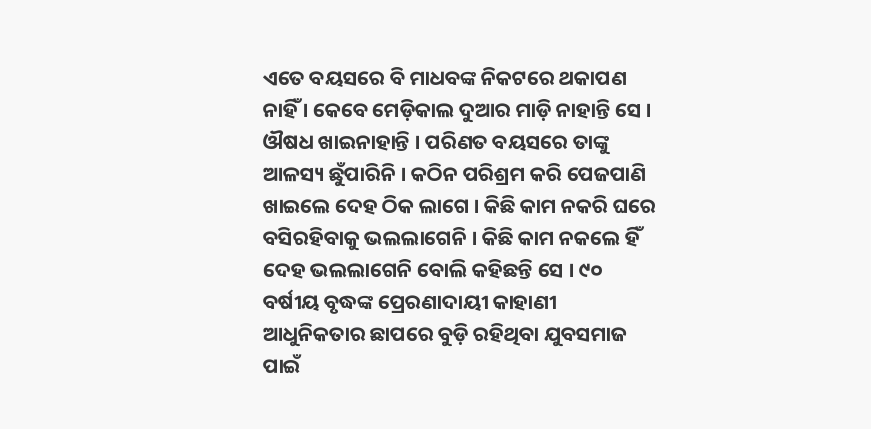ଏତେ ବୟସରେ ବି ମାଧବଙ୍କ ନିକଟରେ ଥକାପଣ ନାହିଁ । କେବେ ମେଡ଼ିକାଲ ଦୁଆର ମାଡ଼ି ନାହାନ୍ତି ସେ । ଔଷଧ ଖାଇନାହାନ୍ତି । ପରିଣତ ବୟସରେ ତାଙ୍କୁ ଆଳସ୍ୟ ଛୁଁପାରିନି । କଠିନ ପରିଶ୍ରମ କରି ପେଜପାଣି ଖାଇଲେ ଦେହ ଠିକ ଲାଗେ । କିଛି କାମ ନକରି ଘରେ ବସିରହିବାକୁ ଭଲଲାଗେନି । କିଛି କାମ ନକଲେ ହିଁ ଦେହ ଭଲଲାଗେନି ବୋଲି କହିଛନ୍ତି ସେ । ୯୦ ବର୍ଷୀୟ ବୃଦ୍ଧଙ୍କ ପ୍ରେରଣାଦାୟୀ କାହାଣୀ ଆଧୁନିକତାର ଛାପରେ ବୁଡ଼ି ରହିଥିବା ଯୁବସମାଜ ପାଇଁ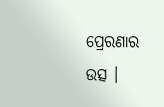ପ୍ରେରଣାର ଉତ୍ସ ।